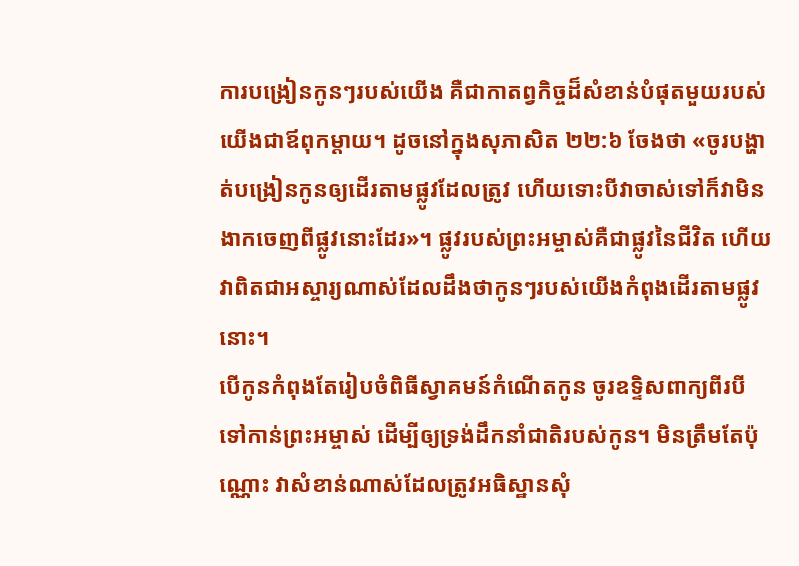ការបង្រៀនកូនៗរបស់យើង គឺជាកាតព្វកិច្ចដ៏សំខាន់បំផុតមួយរបស់យើងជាឪពុកម្ដាយ។ ដូចនៅក្នុងសុភាសិត ២២:៦ ចែងថា «ចូរបង្ហាត់បង្រៀនកូនឲ្យដើរតាមផ្លូវដែលត្រូវ ហើយទោះបីវាចាស់ទៅក៏វាមិនងាកចេញពីផ្លូវនោះដែរ»។ ផ្លូវរបស់ព្រះអម្ចាស់គឺជាផ្លូវនៃជីវិត ហើយវាពិតជាអស្ចារ្យណាស់ដែលដឹងថាកូនៗរបស់យើងកំពុងដើរតាមផ្លូវនោះ។
បើកូនកំពុងតែរៀបចំពិធីស្វាគមន៍កំណើតកូន ចូរឧទ្ទិសពាក្យពីរបីទៅកាន់ព្រះអម្ចាស់ ដើម្បីឲ្យទ្រង់ដឹកនាំជាតិរបស់កូន។ មិនត្រឹមតែប៉ុណ្ណោះ វាសំខាន់ណាស់ដែលត្រូវអធិស្ឋានសុំ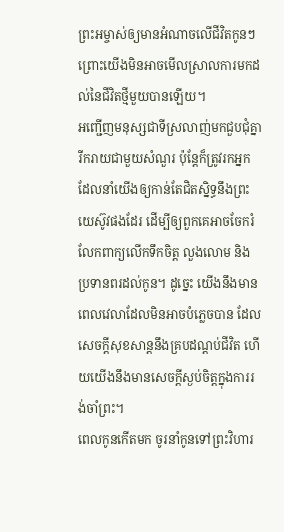ព្រះអម្ចាស់ឲ្យមានអំណាចលើជីវិតកូនៗ ព្រោះយើងមិនអាចមើលស្រាលការមកដល់នៃជីវិតថ្មីមួយបានឡើយ។
អញ្ជើញមនុស្សជាទីស្រលាញ់មកជួបជុំគ្នា រីករាយជាមួយសំណួរ ប៉ុន្តែក៏ត្រូវរកអ្នកដែលនាំយើងឲ្យកាន់តែជិតស្និទ្ធនឹងព្រះយេស៊ូវផងដែរ ដើម្បីឲ្យពួកគេអាចចែករំលែកពាក្យលើកទឹកចិត្ត លួងលោម និងប្រទានពរដល់កូន។ ដូច្នេះ យើងនឹងមានពេលវេលាដែលមិនអាចបំភ្លេចបាន ដែលសេចក្ដីសុខសាន្តនឹងគ្របដណ្ដប់ជីវិត ហើយយើងនឹងមានសេចក្ដីស្ងប់ចិត្តក្នុងការរង់ចាំព្រះ។
ពេលកូនកើតមក ចូរនាំកូនទៅព្រះវិហារ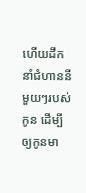ហើយដឹកនាំជំហាននីមួយៗរបស់កូន ដើម្បីឲ្យកូនមា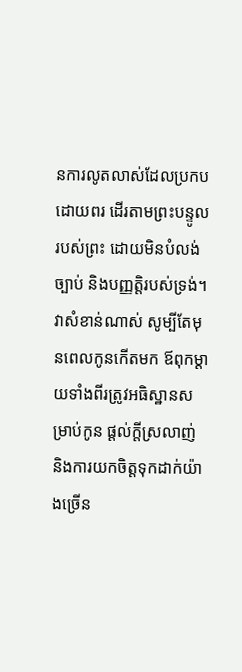នការលូតលាស់ដែលប្រកបដោយពរ ដើរតាមព្រះបន្ទូលរបស់ព្រះ ដោយមិនបំលង់ច្បាប់ និងបញ្ញត្តិរបស់ទ្រង់។
វាសំខាន់ណាស់ សូម្បីតែមុនពេលកូនកើតមក ឪពុកម្ដាយទាំងពីរត្រូវអធិស្ឋានសម្រាប់កូន ផ្ដល់ក្ដីស្រលាញ់ និងការយកចិត្តទុកដាក់យ៉ាងច្រើន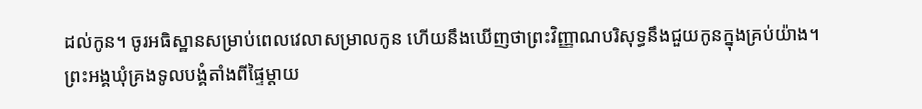ដល់កូន។ ចូរអធិស្ឋានសម្រាប់ពេលវេលាសម្រាលកូន ហើយនឹងឃើញថាព្រះវិញ្ញាណបរិសុទ្ធនឹងជួយកូនក្នុងគ្រប់យ៉ាង។
ព្រះអង្គឃុំគ្រងទូលបង្គំតាំងពីផ្ទៃម្ដាយ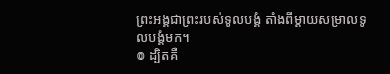ព្រះអង្គជាព្រះរបស់ទូលបង្គំ តាំងពីម្ដាយសម្រាលទូលបង្គំមក។
៙ ដ្បិតគឺ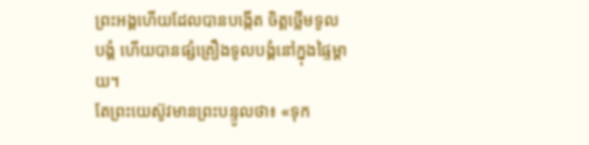ព្រះអង្គហើយដែលបានបង្កើត ចិត្តថ្លើមទូលបង្គំ ហើយបានផ្សំគ្រឿងទូលបង្គំនៅក្នុងផ្ទៃម្តាយ។
តែព្រះយេស៊ូវមានព្រះបន្ទូលថា៖ «ទុក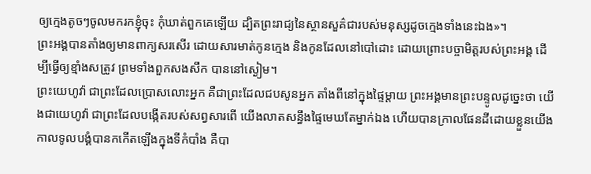ឲ្យក្មេងតូចៗចូលមករកខ្ញុំចុះ កុំឃាត់ពួកគេឡើយ ដ្បិតព្រះរាជ្យនៃស្ថានសួគ៌ជារបស់មនុស្សដូចក្មេងទាំងនេះឯង»។
ព្រះអង្គបានតាំងឲ្យមានពាក្យសរសើរ ដោយសារមាត់កូនក្មេង និងកូនដែលនៅបៅដោះ ដោយព្រោះបច្ចាមិត្តរបស់ព្រះអង្គ ដើម្បីធ្វើឲ្យខ្មាំងសត្រូវ ព្រមទាំងពួកសងសឹក បាននៅស្ងៀម។
ព្រះយេហូវ៉ា ជាព្រះដែលប្រោសលោះអ្នក គឺជាព្រះដែលជបសូនអ្នក តាំងពីនៅក្នុងផ្ទៃម្តាយ ព្រះអង្គមានព្រះបន្ទូលដូច្នេះថា យើងជាយេហូវ៉ា ជាព្រះដែលបង្កើតរបស់សព្វសារពើ យើងលាតសន្ធឹងផ្ទៃមេឃតែម្នាក់ឯង ហើយបានក្រាលផែនដីដោយខ្លួនយើង
កាលទូលបង្គំបានកកើតឡើងក្នុងទីកំបាំង គឺបា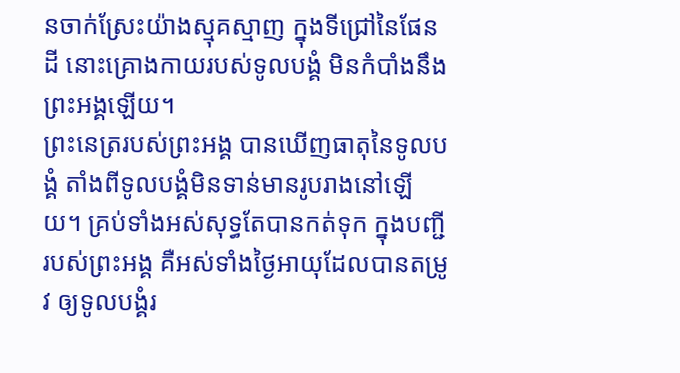នចាក់ស្រែះយ៉ាងស្មុគស្មាញ ក្នុងទីជ្រៅនៃផែនដី នោះគ្រោងកាយរបស់ទូលបង្គំ មិនកំបាំងនឹងព្រះអង្គឡើយ។
ព្រះនេត្ររបស់ព្រះអង្គ បានឃើញធាតុនៃទូលបង្គំ តាំងពីទូលបង្គំមិនទាន់មានរូបរាងនៅឡើយ។ គ្រប់ទាំងអស់សុទ្ធតែបានកត់ទុក ក្នុងបញ្ជីរបស់ព្រះអង្គ គឺអស់ទាំងថ្ងៃអាយុដែលបានតម្រូវ ឲ្យទូលបង្គំរ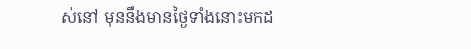ស់នៅ មុននឹងមានថ្ងៃទាំងនោះមកដ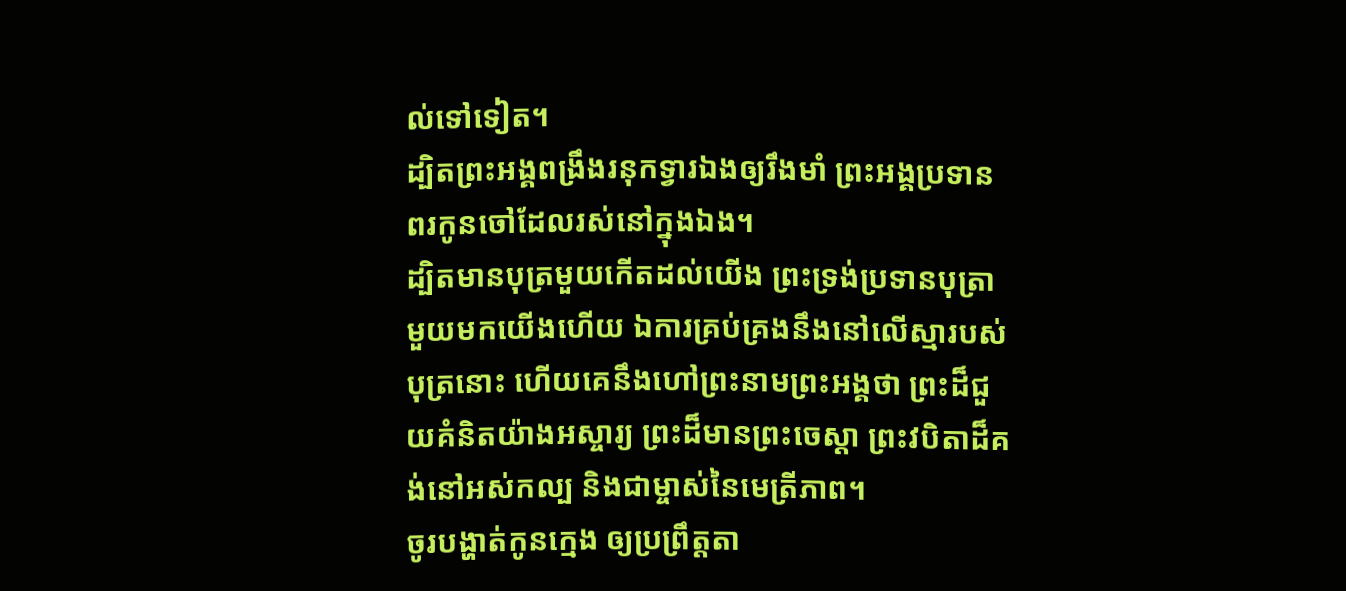ល់ទៅទៀត។
ដ្បិតព្រះអង្គពង្រឹងរនុកទ្វារឯងឲ្យរឹងមាំ ព្រះអង្គប្រទានពរកូនចៅដែលរស់នៅក្នុងឯង។
ដ្បិតមានបុត្រមួយកើតដល់យើង ព្រះទ្រង់ប្រទានបុត្រាមួយមកយើងហើយ ឯការគ្រប់គ្រងនឹងនៅលើស្មារបស់បុត្រនោះ ហើយគេនឹងហៅព្រះនាមព្រះអង្គថា ព្រះដ៏ជួយគំនិតយ៉ាងអស្ចារ្យ ព្រះដ៏មានព្រះចេស្តា ព្រះវបិតាដ៏គង់នៅអស់កល្ប និងជាម្ចាស់នៃមេត្រីភាព។
ចូរបង្ហាត់កូនក្មេង ឲ្យប្រព្រឹត្តតា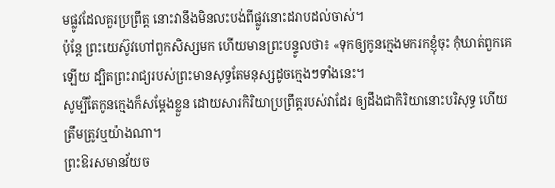មផ្លូវដែលគួរប្រព្រឹត្ត នោះវានឹងមិនលះបង់ពីផ្លូវនោះដរាបដល់ចាស់។
ប៉ុន្តែ ព្រះយេស៊ូវហៅពួកសិស្សមក ហើយមានព្រះបន្ទូលថា៖ «ទុកឲ្យកូនក្មេងមករកខ្ញុំចុះ កុំឃាត់ពួកគេឡើយ ដ្បិតព្រះរាជ្យរបស់ព្រះមានសុទ្ធតែមនុស្សដូចក្មេងៗទាំងនេះ។
សូម្បីតែកូនក្មេងក៏សម្ដែងខ្លួន ដោយសារកិរិយាប្រព្រឹត្តរបស់វាដែរ ឲ្យដឹងជាកិរិយានោះបរិសុទ្ធ ហើយត្រឹមត្រូវឬយ៉ាងណា។
ព្រះឱរសមានវ័យច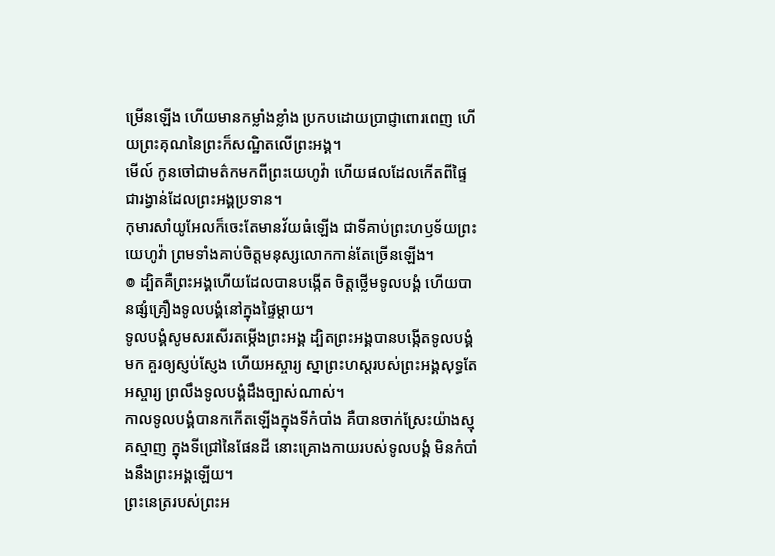ម្រើនឡើង ហើយមានកម្លាំងខ្លាំង ប្រកបដោយប្រាជ្ញាពោរពេញ ហើយព្រះគុណនៃព្រះក៏សណ្ឋិតលើព្រះអង្គ។
មើល៍ កូនចៅជាមត៌កមកពីព្រះយេហូវ៉ា ហើយផលដែលកើតពីផ្ទៃ ជារង្វាន់ដែលព្រះអង្គប្រទាន។
កុមារសាំយូអែលក៏ចេះតែមានវ័យធំឡើង ជាទីគាប់ព្រះហឫទ័យព្រះយេហូវ៉ា ព្រមទាំងគាប់ចិត្តមនុស្សលោកកាន់តែច្រើនឡើង។
៙ ដ្បិតគឺព្រះអង្គហើយដែលបានបង្កើត ចិត្តថ្លើមទូលបង្គំ ហើយបានផ្សំគ្រឿងទូលបង្គំនៅក្នុងផ្ទៃម្តាយ។
ទូលបង្គំសូមសរសើរតម្កើងព្រះអង្គ ដ្បិតព្រះអង្គបានបង្កើតទូលបង្គំមក គួរឲ្យស្ញប់ស្ញែង ហើយអស្ចារ្យ ស្នាព្រះហស្តរបស់ព្រះអង្គសុទ្ធតែអស្ចារ្យ ព្រលឹងទូលបង្គំដឹងច្បាស់ណាស់។
កាលទូលបង្គំបានកកើតឡើងក្នុងទីកំបាំង គឺបានចាក់ស្រែះយ៉ាងស្មុគស្មាញ ក្នុងទីជ្រៅនៃផែនដី នោះគ្រោងកាយរបស់ទូលបង្គំ មិនកំបាំងនឹងព្រះអង្គឡើយ។
ព្រះនេត្ររបស់ព្រះអ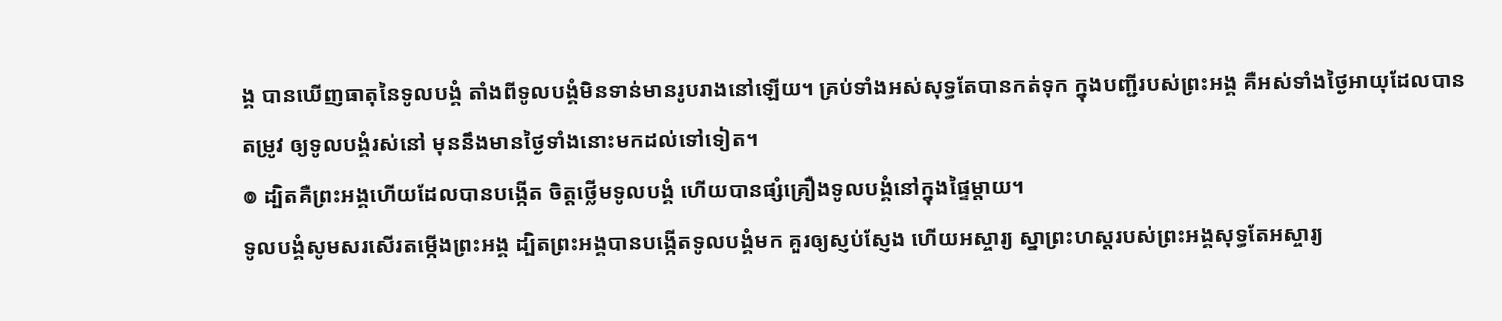ង្គ បានឃើញធាតុនៃទូលបង្គំ តាំងពីទូលបង្គំមិនទាន់មានរូបរាងនៅឡើយ។ គ្រប់ទាំងអស់សុទ្ធតែបានកត់ទុក ក្នុងបញ្ជីរបស់ព្រះអង្គ គឺអស់ទាំងថ្ងៃអាយុដែលបានតម្រូវ ឲ្យទូលបង្គំរស់នៅ មុននឹងមានថ្ងៃទាំងនោះមកដល់ទៅទៀត។
៙ ដ្បិតគឺព្រះអង្គហើយដែលបានបង្កើត ចិត្តថ្លើមទូលបង្គំ ហើយបានផ្សំគ្រឿងទូលបង្គំនៅក្នុងផ្ទៃម្តាយ។
ទូលបង្គំសូមសរសើរតម្កើងព្រះអង្គ ដ្បិតព្រះអង្គបានបង្កើតទូលបង្គំមក គួរឲ្យស្ញប់ស្ញែង ហើយអស្ចារ្យ ស្នាព្រះហស្តរបស់ព្រះអង្គសុទ្ធតែអស្ចារ្យ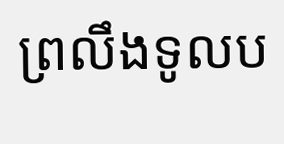ព្រលឹងទូលប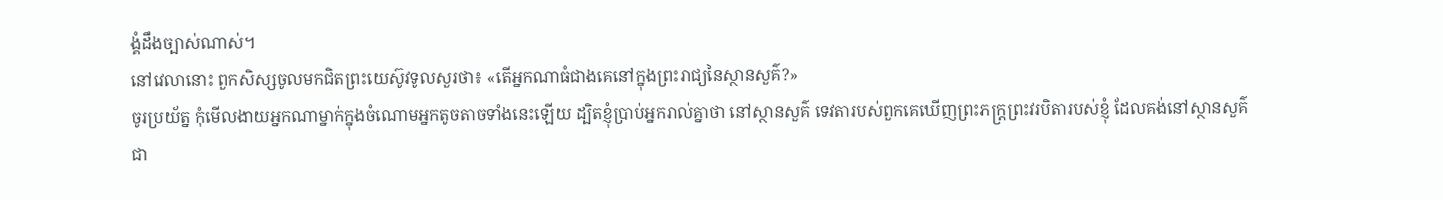ង្គំដឹងច្បាស់ណាស់។
នៅវេលានោះ ពួកសិស្សចូលមកជិតព្រះយេស៊ូវទូលសួរថា៖ «តើអ្នកណាធំជាងគេនៅក្នុងព្រះរាជ្យនៃស្ថានសួគ៌?»
ចូរប្រយ័ត្ន កុំមើលងាយអ្នកណាម្នាក់ក្នុងចំណោមអ្នកតូចតាចទាំងនេះឡើយ ដ្បិតខ្ញុំប្រាប់អ្នករាល់គ្នាថា នៅស្ថានសួគ៌ ទេវតារបស់ពួកគេឃើញព្រះភក្ត្រព្រះវរបិតារបស់ខ្ញុំ ដែលគង់នៅស្ថានសួគ៌ជា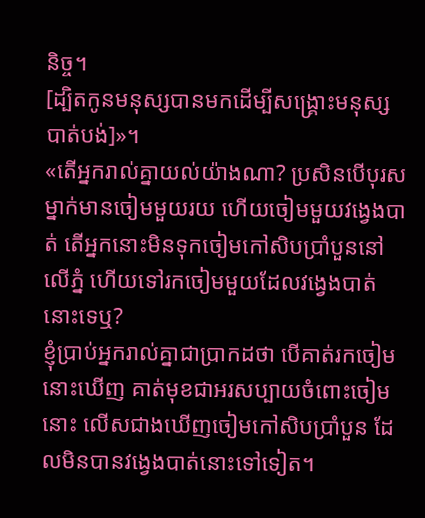និច្ច។
[ដ្បិតកូនមនុស្សបានមកដើម្បីសង្គ្រោះមនុស្សបាត់បង់]»។
«តើអ្នករាល់គ្នាយល់យ៉ាងណា? ប្រសិនបើបុរសម្នាក់មានចៀមមួយរយ ហើយចៀមមួយវងេ្វងបាត់ តើអ្នកនោះមិនទុកចៀមកៅសិបប្រាំបួននៅលើភ្នំ ហើយទៅរកចៀមមួយដែលវង្វេងបាត់នោះទេឬ?
ខ្ញុំប្រាប់អ្នករាល់គ្នាជាប្រាកដថា បើគាត់រកចៀមនោះឃើញ គាត់មុខជាអរសប្បាយចំពោះចៀមនោះ លើសជាងឃើញចៀមកៅសិបប្រាំបួន ដែលមិនបានវង្វេងបាត់នោះទៅទៀត។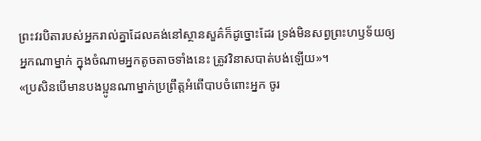ព្រះវរបិតារបស់អ្នករាល់គ្នាដែលគង់នៅស្ថានសួគ៌ក៏ដូច្នោះដែរ ទ្រង់មិនសព្វព្រះហឫទ័យឲ្យអ្នកណាម្នាក់ ក្នុងចំណាមអ្នកតូចតាចទាំងនេះ ត្រូវវិនាសបាត់បង់ឡើយ»។
«ប្រសិនបើមានបងប្អូនណាម្នាក់ប្រព្រឹត្តអំពើបាបចំពោះអ្នក ចូរ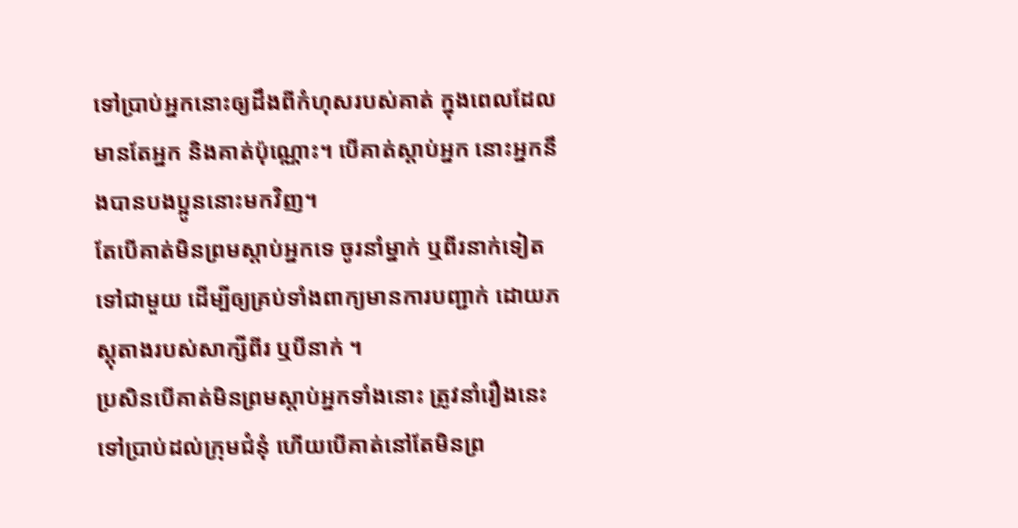ទៅប្រាប់អ្នកនោះឲ្យដឹងពីកំហុសរបស់គាត់ ក្នុងពេលដែលមានតែអ្នក និងគាត់ប៉ុណ្ណោះ។ បើគាត់ស្តាប់អ្នក នោះអ្នកនឹងបានបងប្អូននោះមកវិញ។
តែបើគាត់មិនព្រមស្តាប់អ្នកទេ ចូរនាំម្នាក់ ឬពីរនាក់ទៀតទៅជាមួយ ដើម្បីឲ្យគ្រប់ទាំងពាក្យមានការបញ្ជាក់ ដោយភស្ដុតាងរបស់សាក្សីពីរ ឬបីនាក់ ។
ប្រសិនបើគាត់មិនព្រមស្តាប់អ្នកទាំងនោះ ត្រូវនាំរឿងនេះទៅប្រាប់ដល់ក្រុមជំនុំ ហើយបើគាត់នៅតែមិនព្រ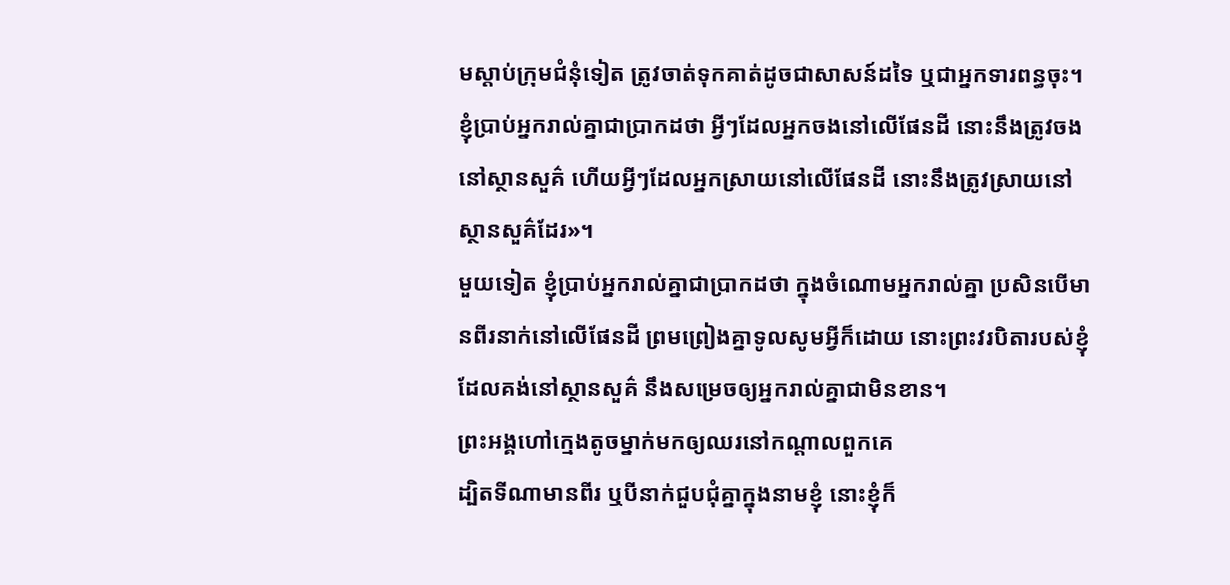មស្តាប់ក្រុមជំនុំទៀត ត្រូវចាត់ទុកគាត់ដូចជាសាសន៍ដទៃ ឬជាអ្នកទារពន្ធចុះ។
ខ្ញុំប្រាប់អ្នករាល់គ្នាជាប្រាកដថា អ្វីៗដែលអ្នកចងនៅលើផែនដី នោះនឹងត្រូវចងនៅស្ថានសួគ៌ ហើយអ្វីៗដែលអ្នកស្រាយនៅលើផែនដី នោះនឹងត្រូវស្រាយនៅស្ថានសួគ៌ដែរ»។
មួយទៀត ខ្ញុំប្រាប់អ្នករាល់គ្នាជាប្រាកដថា ក្នុងចំណោមអ្នករាល់គ្នា ប្រសិនបើមានពីរនាក់នៅលើផែនដី ព្រមព្រៀងគ្នាទូលសូមអ្វីក៏ដោយ នោះព្រះវរបិតារបស់ខ្ញុំដែលគង់នៅស្ថានសួគ៌ នឹងសម្រេចឲ្យអ្នករាល់គ្នាជាមិនខាន។
ព្រះអង្គហៅក្មេងតូចម្នាក់មកឲ្យឈរនៅកណ្តាលពួកគេ
ដ្បិតទីណាមានពីរ ឬបីនាក់ជួបជុំគ្នាក្នុងនាមខ្ញុំ នោះខ្ញុំក៏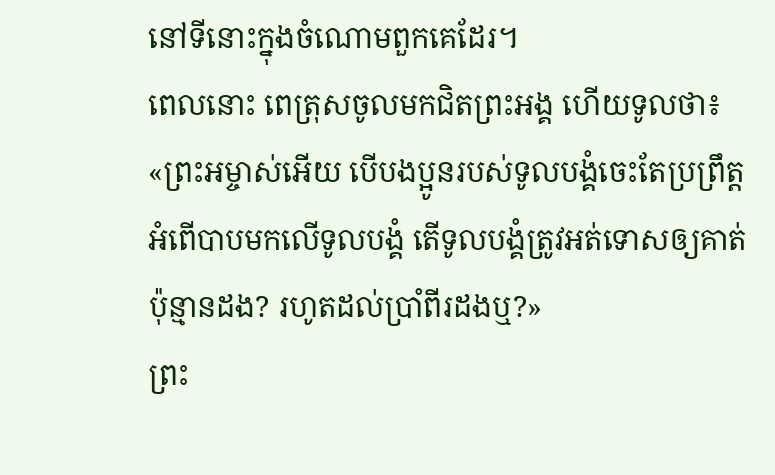នៅទីនោះក្នុងចំណោមពួកគេដែរ។
ពេលនោះ ពេត្រុសចូលមកជិតព្រះអង្គ ហើយទូលថា៖ «ព្រះអម្ចាស់អើយ បើបងប្អូនរបស់ទូលបង្គំចេះតែប្រព្រឹត្តអំពើបាបមកលើទូលបង្គំ តើទូលបង្គំត្រូវអត់ទោសឲ្យគាត់ប៉ុន្មានដង? រហូតដល់ប្រាំពីរដងឬ?»
ព្រះ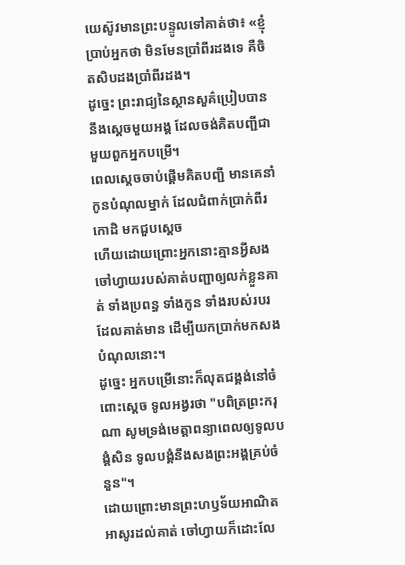យេស៊ូវមានព្រះបន្ទូលទៅគាត់ថា៖ «ខ្ញុំប្រាប់អ្នកថា មិនមែនប្រាំពីរដងទេ គឺចិតសិបដងប្រាំពីរដង។
ដូច្នេះ ព្រះរាជ្យនៃស្ថានសួគ៌ប្រៀបបាននឹងស្តេចមួយអង្គ ដែលចង់គិតបញ្ជីជាមួយពួកអ្នកបម្រើ។
ពេលស្តេចចាប់ផ្ដើមគិតបញ្ជី មានគេនាំកូនបំណុលម្នាក់ ដែលជំពាក់ប្រាក់ពីរកោដិ មកជួបស្ដេច
ហើយដោយព្រោះអ្នកនោះគ្មានអ្វីសង ចៅហ្វាយរបស់គាត់បញ្ជាឲ្យលក់ខ្លួនគាត់ ទាំងប្រពន្ធ ទាំងកូន ទាំងរបស់របរដែលគាត់មាន ដើម្បីយកប្រាក់មកសងបំណុលនោះ។
ដូច្នេះ អ្នកបម្រើនោះក៏លុតជង្គង់នៅចំពោះស្ដេច ទូលអង្វរថា "បពិត្រព្រះករុណា សូមទ្រង់មេត្តាពន្យាពេលឲ្យទូលបង្គំសិន ទូលបង្គំនឹងសងព្រះអង្គគ្រប់ចំនួន"។
ដោយព្រោះមានព្រះហឫទ័យអាណិតអាសូរដល់គាត់ ចៅហ្វាយក៏ដោះលែ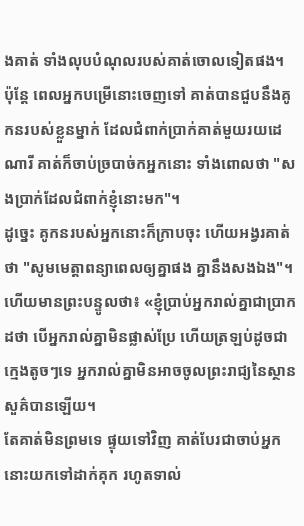ងគាត់ ទាំងលុបបំណុលរបស់គាត់ចោលទៀតផង។
ប៉ុន្តែ ពេលអ្នកបម្រើនោះចេញទៅ គាត់បានជួបនឹងគូកនរបស់ខ្លួនម្នាក់ ដែលជំពាក់ប្រាក់គាត់មួយរយដេណារី គាត់ក៏ចាប់ច្របាច់កអ្នកនោះ ទាំងពោលថា "សងប្រាក់ដែលជំពាក់ខ្ញុំនោះមក"។
ដូច្នេះ គូកនរបស់អ្នកនោះក៏ក្រាបចុះ ហើយអង្វរគាត់ថា "សូមមេត្តាពន្យាពេលឲ្យគ្នាផង គ្នានឹងសងឯង"។
ហើយមានព្រះបន្ទូលថា៖ «ខ្ញុំប្រាប់អ្នករាល់គ្នាជាប្រាកដថា បើអ្នករាល់គ្នាមិនផ្លាស់ប្រែ ហើយត្រឡប់ដូចជាក្មេងតូចៗទេ អ្នករាល់គ្នាមិនអាចចូលព្រះរាជ្យនៃស្ថានសួគ៌បានឡើយ។
តែគាត់មិនព្រមទេ ផ្ទុយទៅវិញ គាត់បែរជាចាប់អ្នកនោះយកទៅដាក់គុក រហូតទាល់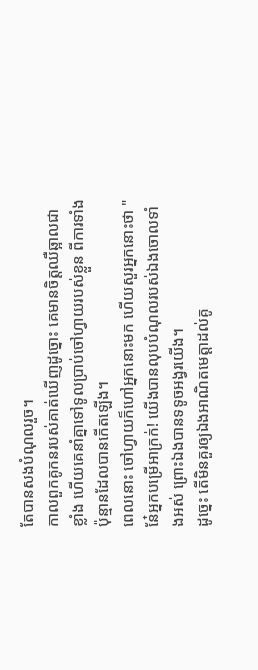តែបានសងបំណុលរួច។
កាលពួកគូកនរបស់គាត់ឃើញដូច្នោះ គេមានចិត្តឈឺឆ្អាលជាខ្លាំង ហើយគេនាំគ្នាទៅទូលប្រាប់ចៅហ្វាយរបស់ខ្លួន ពីការទាំងប៉ុន្មានដែលបានកើតឡើង។
ពេលនោះ ចៅហ្វាយក៏ហៅអ្នកនោះមក ហើយសួរអ្នកនោះថា "នែ៎អ្នកបម្រើអាក្រក់! យើងបានលុបបំណុលរបស់ឯងចោលទាំងអស់ ព្រោះឯងបានទទូចអង្វរយើង។
ដូច្នេះ តើមិនគួរឲ្យឯងអាណិតមេត្តាដល់គូ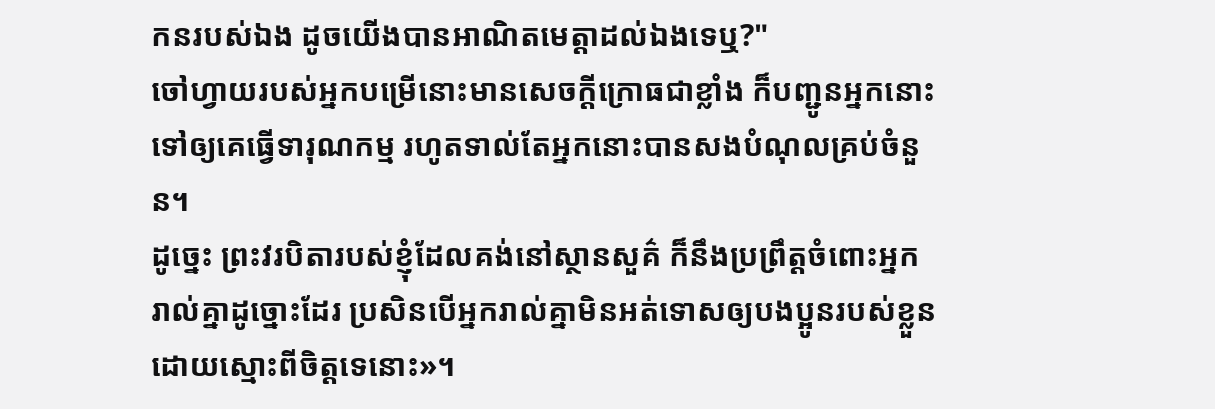កនរបស់ឯង ដូចយើងបានអាណិតមេត្តាដល់ឯងទេឬ?"
ចៅហ្វាយរបស់អ្នកបម្រើនោះមានសេចក្តីក្រោធជាខ្លាំង ក៏បញ្ជូនអ្នកនោះទៅឲ្យគេធ្វើទារុណកម្ម រហូតទាល់តែអ្នកនោះបានសងបំណុលគ្រប់ចំនួន។
ដូច្នេះ ព្រះវរបិតារបស់ខ្ញុំដែលគង់នៅស្ថានសួគ៌ ក៏នឹងប្រព្រឹត្តចំពោះអ្នករាល់គ្នាដូច្នោះដែរ ប្រសិនបើអ្នករាល់គ្នាមិនអត់ទោសឲ្យបងប្អូនរបស់ខ្លួន ដោយស្មោះពីចិត្តទេនោះ»។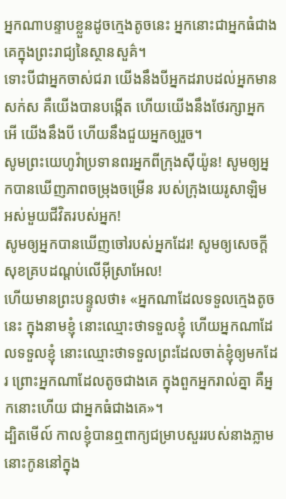អ្នកណាបន្ទាបខ្លួនដូចក្មេងតូចនេះ អ្នកនោះជាអ្នកធំជាងគេក្នុងព្រះរាជ្យនៃស្ថានសួគ៌។
ទោះបីជាអ្នកចាស់ជរា យើងនឹងបីអ្នកដរាបដល់អ្នកមានសក់ស គឺយើងបានបង្កើត ហើយយើងនឹងថែរក្សាអ្នក អើ យើងនឹងបី ហើយនឹងជួយអ្នកឲ្យរួច។
សូមព្រះយេហូវ៉ាប្រទានពរអ្នកពីក្រុងស៊ីយ៉ូន! សូមឲ្យអ្នកបានឃើញភាពចម្រុងចម្រើន របស់ក្រុងយេរូសាឡិម អស់មួយជីវិតរបស់អ្នក!
សូមឲ្យអ្នកបានឃើញចៅរបស់អ្នកដែរ! សូមឲ្យសេចក្ដីសុខគ្របដណ្ដប់លើអ៊ីស្រាអែល!
ហើយមានព្រះបន្ទូលថា៖ «អ្នកណាដែលទទួលក្មេងតូចនេះ ក្នុងនាមខ្ញុំ នោះឈ្មោះថាទទួលខ្ញុំ ហើយអ្នកណាដែលទទួលខ្ញុំ នោះឈ្មោះថាទទួលព្រះដែលចាត់ខ្ញុំឲ្យមកដែរ ព្រោះអ្នកណាដែលតូចជាងគេ ក្នុងពួកអ្នករាល់គ្នា គឺអ្នកនោះហើយ ជាអ្នកធំជាងគេ»។
ដ្បិតមើល៍ កាលខ្ញុំបានឮពាក្យជម្រាបសួររបស់នាងភ្លាម នោះកូននៅក្នុង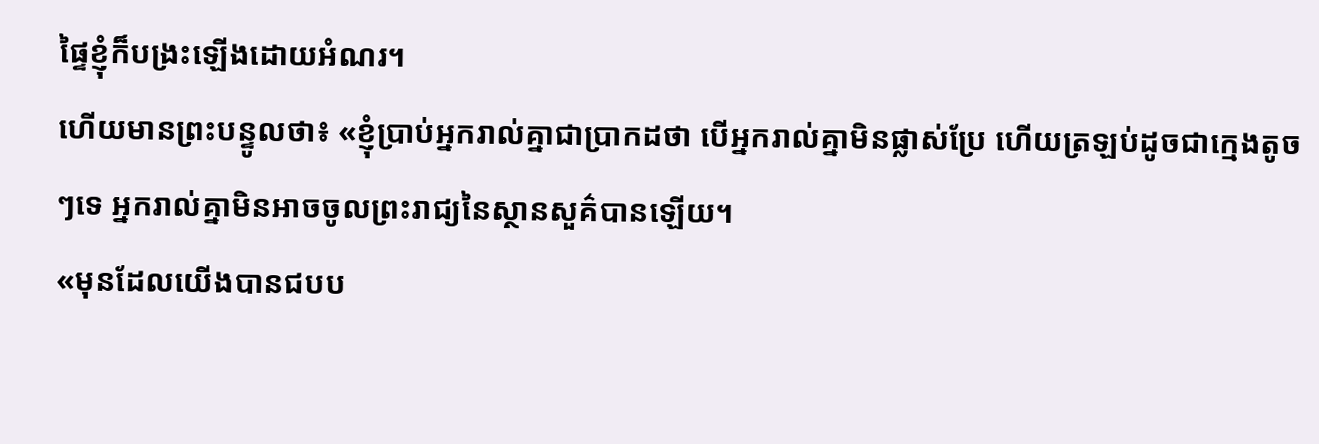ផ្ទៃខ្ញុំក៏បង្រះឡើងដោយអំណរ។
ហើយមានព្រះបន្ទូលថា៖ «ខ្ញុំប្រាប់អ្នករាល់គ្នាជាប្រាកដថា បើអ្នករាល់គ្នាមិនផ្លាស់ប្រែ ហើយត្រឡប់ដូចជាក្មេងតូចៗទេ អ្នករាល់គ្នាមិនអាចចូលព្រះរាជ្យនៃស្ថានសួគ៌បានឡើយ។
«មុនដែលយើងបានជបប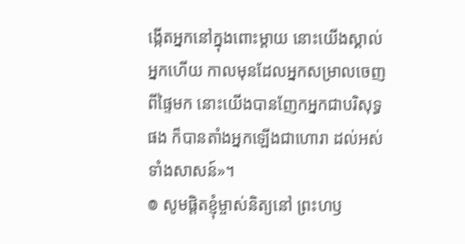ង្កើតអ្នកនៅក្នុងពោះម្តាយ នោះយើងស្គាល់អ្នកហើយ កាលមុនដែលអ្នកសម្រាលចេញពីផ្ទៃមក នោះយើងបានញែកអ្នកជាបរិសុទ្ធផង ក៏បានតាំងអ្នកឡើងជាហោរា ដល់អស់ទាំងសាសន៍»។
៙ សូមផ្ដិតខ្ញុំម្ចាស់និត្យនៅ ព្រះហឫ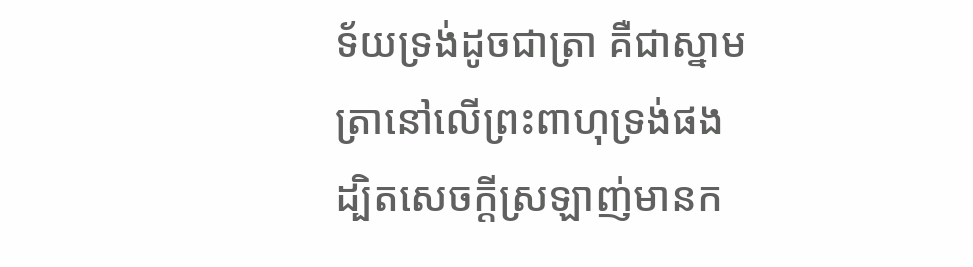ទ័យទ្រង់ដូចជាត្រា គឺជាស្នាមត្រានៅលើព្រះពាហុទ្រង់ផង ដ្បិតសេចក្ដីស្រឡាញ់មានក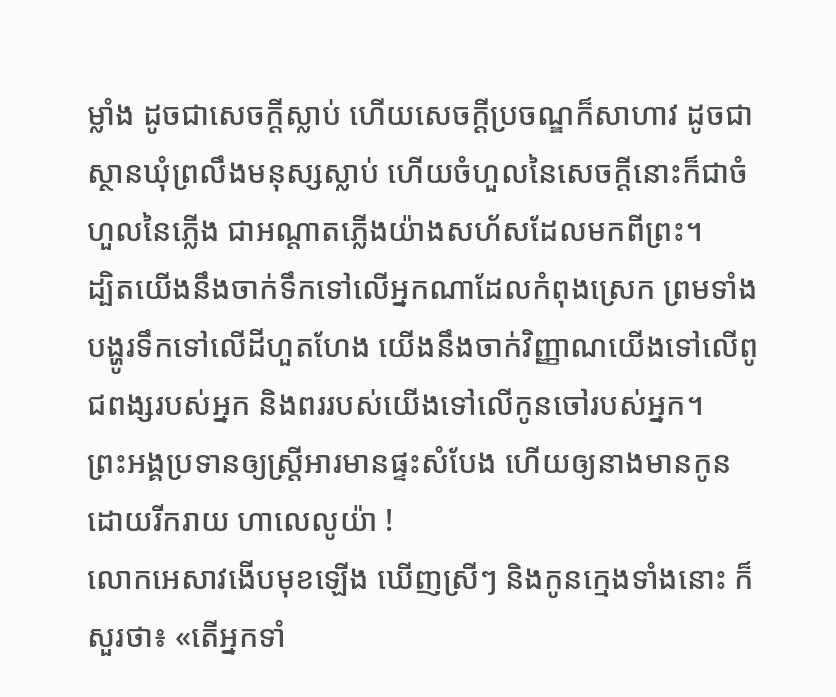ម្លាំង ដូចជាសេចក្ដីស្លាប់ ហើយសេចក្ដីប្រចណ្ឌក៏សាហាវ ដូចជាស្ថានឃុំព្រលឹងមនុស្សស្លាប់ ហើយចំហួលនៃសេចក្ដីនោះក៏ជាចំហួលនៃភ្លើង ជាអណ្ដាតភ្លើងយ៉ាងសហ័សដែលមកពីព្រះ។
ដ្បិតយើងនឹងចាក់ទឹកទៅលើអ្នកណាដែលកំពុងស្រេក ព្រមទាំងបង្ហូរទឹកទៅលើដីហួតហែង យើងនឹងចាក់វិញ្ញាណយើងទៅលើពូជពង្សរបស់អ្នក និងពររបស់យើងទៅលើកូនចៅរបស់អ្នក។
ព្រះអង្គប្រទានឲ្យស្ត្រីអារមានផ្ទះសំបែង ហើយឲ្យនាងមានកូនដោយរីករាយ ហាលេលូយ៉ា !
លោកអេសាវងើបមុខឡើង ឃើញស្រីៗ និងកូនក្មេងទាំងនោះ ក៏សួរថា៖ «តើអ្នកទាំ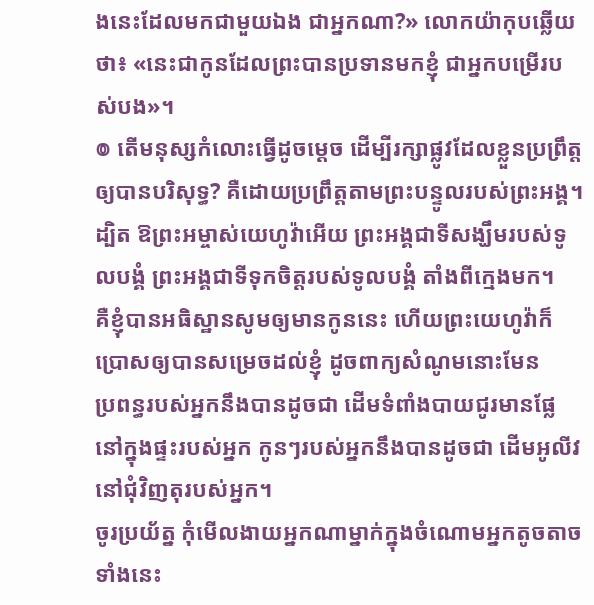ងនេះដែលមកជាមួយឯង ជាអ្នកណា?» លោកយ៉ាកុបឆ្លើយថា៖ «នេះជាកូនដែលព្រះបានប្រទានមកខ្ញុំ ជាអ្នកបម្រើរបស់បង»។
៙ តើមនុស្សកំលោះធ្វើដូចម្ដេច ដើម្បីរក្សាផ្លូវដែលខ្លួនប្រព្រឹត្តឲ្យបានបរិសុទ្ធ? គឺដោយប្រព្រឹត្តតាមព្រះបន្ទូលរបស់ព្រះអង្គ។
ដ្បិត ឱព្រះអម្ចាស់យេហូវ៉ាអើយ ព្រះអង្គជាទីសង្ឃឹមរបស់ទូលបង្គំ ព្រះអង្គជាទីទុកចិត្តរបស់ទូលបង្គំ តាំងពីក្មេងមក។
គឺខ្ញុំបានអធិស្ឋានសូមឲ្យមានកូននេះ ហើយព្រះយេហូវ៉ាក៏ប្រោសឲ្យបានសម្រេចដល់ខ្ញុំ ដូចពាក្យសំណូមនោះមែន
ប្រពន្ធរបស់អ្នកនឹងបានដូចជា ដើមទំពាំងបាយជូរមានផ្លែ នៅក្នុងផ្ទះរបស់អ្នក កូនៗរបស់អ្នកនឹងបានដូចជា ដើមអូលីវនៅជុំវិញតុរបស់អ្នក។
ចូរប្រយ័ត្ន កុំមើលងាយអ្នកណាម្នាក់ក្នុងចំណោមអ្នកតូចតាចទាំងនេះ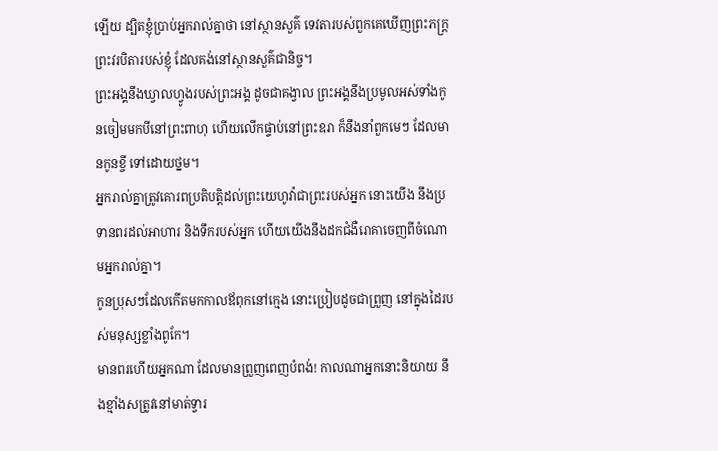ឡើយ ដ្បិតខ្ញុំប្រាប់អ្នករាល់គ្នាថា នៅស្ថានសួគ៌ ទេវតារបស់ពួកគេឃើញព្រះភក្ត្រព្រះវរបិតារបស់ខ្ញុំ ដែលគង់នៅស្ថានសួគ៌ជានិច្ច។
ព្រះអង្គនឹងឃ្វាលហ្វូងរបស់ព្រះអង្គ ដូចជាគង្វាល ព្រះអង្គនឹងប្រមូលអស់ទាំងកូនចៀមមកបីនៅព្រះពាហុ ហើយលើកផ្ទាប់នៅព្រះឧរា ក៏នឹងនាំពួកមេៗ ដែលមានកូនខ្ចី ទៅដោយថ្នម។
អ្នករាល់គ្នាត្រូវគោរពប្រតិបត្តិដល់ព្រះយេហូវ៉ាជាព្រះរបស់អ្នក នោះយើង នឹងប្រទានពរដល់អាហារ និងទឹករបស់អ្នក ហើយយើងនឹងដកជំងឺរោគាចេញពីចំណោមអ្នករាល់គ្នា។
កូនប្រុសៗដែលកើតមកកាលឪពុកនៅក្មេង នោះប្រៀបដូចជាព្រួញ នៅក្នុងដៃរបស់មនុស្សខ្លាំងពូកែ។
មានពរហើយអ្នកណា ដែលមានព្រួញពេញបំពង់! កាលណាអ្នកនោះនិយាយ នឹងខ្មាំងសត្រូវនៅមាត់ទ្វារ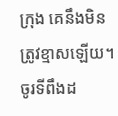ក្រុង គេនឹងមិនត្រូវខ្មាសឡើយ។
ចូរទីពឹងដ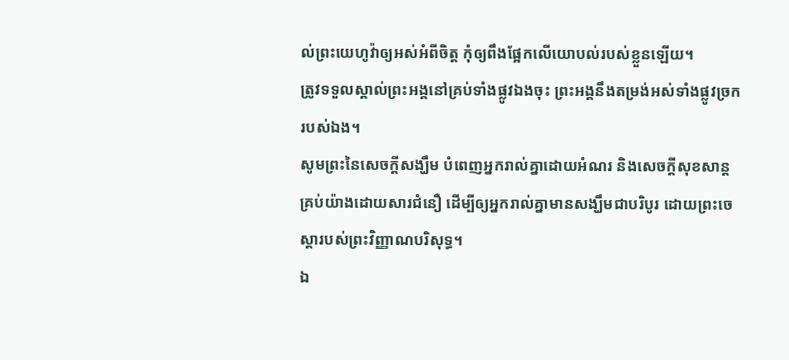ល់ព្រះយេហូវ៉ាឲ្យអស់អំពីចិត្ត កុំឲ្យពឹងផ្អែកលើយោបល់របស់ខ្លួនឡើយ។
ត្រូវទទួលស្គាល់ព្រះអង្គនៅគ្រប់ទាំងផ្លូវឯងចុះ ព្រះអង្គនឹងតម្រង់អស់ទាំងផ្លូវច្រករបស់ឯង។
សូមព្រះនៃសេចក្តីសង្ឃឹម បំពេញអ្នករាល់គ្នាដោយអំណរ និងសេចក្តីសុខសាន្តគ្រប់យ៉ាងដោយសារជំនឿ ដើម្បីឲ្យអ្នករាល់គ្នាមានសង្ឃឹមជាបរិបូរ ដោយព្រះចេស្តារបស់ព្រះវិញ្ញាណបរិសុទ្ធ។
ឯ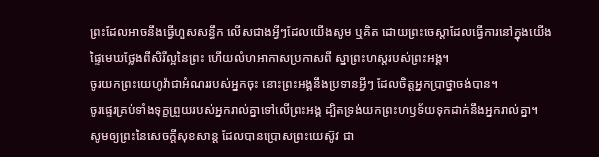ព្រះដែលអាចនឹងធ្វើហួសសន្ធឹក លើសជាងអ្វីៗដែលយើងសូម ឬគិត ដោយព្រះចេស្តាដែលធ្វើការនៅក្នុងយើង
ផ្ទៃមេឃថ្លែងពីសិរីល្អនៃព្រះ ហើយលំហអាកាសប្រកាសពី ស្នាព្រះហស្តរបស់ព្រះអង្គ។
ចូរយកព្រះយេហូវ៉ាជាអំណររបស់អ្នកចុះ នោះព្រះអង្គនឹងប្រទានអ្វីៗ ដែលចិត្តអ្នកប្រាថ្នាចង់បាន។
ចូរផ្ទេរគ្រប់ទាំងទុក្ខព្រួយរបស់អ្នករាល់គ្នាទៅលើព្រះអង្គ ដ្បិតទ្រង់យកព្រះហឫទ័យទុកដាក់នឹងអ្នករាល់គ្នា។
សូមឲ្យព្រះនៃសេចក្តីសុខសាន្ត ដែលបានប្រោសព្រះយេស៊ូវ ជា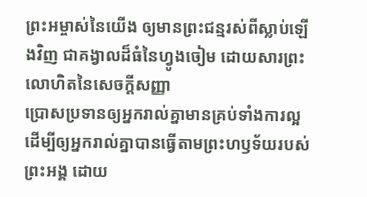ព្រះអម្ចាស់នៃយើង ឲ្យមានព្រះជន្មរស់ពីស្លាប់ឡើងវិញ ជាគង្វាលដ៏ធំនៃហ្វូងចៀម ដោយសារព្រះលោហិតនៃសេចក្ដីសញ្ញា
ប្រោសប្រទានឲ្យអ្នករាល់គ្នាមានគ្រប់ទាំងការល្អ ដើម្បីឲ្យអ្នករាល់គ្នាបានធ្វើតាមព្រះហឫទ័យរបស់ព្រះអង្គ ដោយ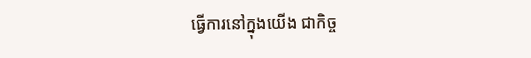ធ្វើការនៅក្នុងយើង ជាកិច្ច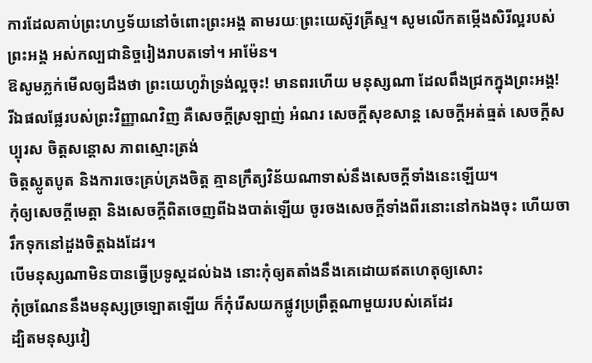ការដែលគាប់ព្រះហឫទ័យនៅចំពោះព្រះអង្គ តាមរយៈព្រះយេស៊ូវគ្រីស្ទ។ សូមលើកតម្កើងសិរីល្អរបស់ព្រះអង្គ អស់កល្បជានិច្ចរៀងរាបតទៅ។ អាម៉ែន។
ឱសូមភ្លក់មើលឲ្យដឹងថា ព្រះយេហូវ៉ាទ្រង់ល្អចុះ! មានពរហើយ មនុស្សណា ដែលពឹងជ្រកក្នុងព្រះអង្គ!
រីឯផលផ្លែរបស់ព្រះវិញ្ញាណវិញ គឺសេចក្ដីស្រឡាញ់ អំណរ សេចក្ដីសុខសាន្ត សេចក្ដីអត់ធ្មត់ សេចក្ដីសប្បុរស ចិត្តសន្ដោស ភាពស្មោះត្រង់
ចិត្តស្លូតបូត និងការចេះគ្រប់គ្រងចិត្ត គ្មានក្រឹត្យវិន័យណាទាស់នឹងសេចក្ដីទាំងនេះឡើយ។
កុំឲ្យសេចក្ដីមេត្តា និងសេចក្ដីពិតចេញពីឯងបាត់ឡើយ ចូរចងសេចក្ដីទាំងពីរនោះនៅកឯងចុះ ហើយចារឹកទុកនៅដួងចិត្តឯងដែរ។
បើមនុស្សណាមិនបានធ្វើប្រទូស្តដល់ឯង នោះកុំឲ្យតតាំងនឹងគេដោយឥតហេតុឲ្យសោះ
កុំច្រណែននឹងមនុស្សច្រឡោតឡើយ ក៏កុំរើសយកផ្លូវប្រព្រឹត្តណាមួយរបស់គេដែរ
ដ្បិតមនុស្សវៀ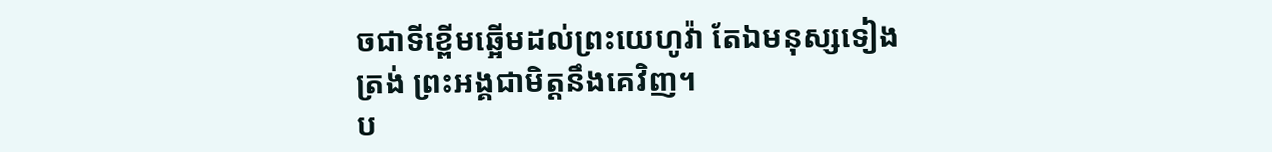ចជាទីខ្ពើមឆ្អើមដល់ព្រះយេហូវ៉ា តែឯមនុស្សទៀងត្រង់ ព្រះអង្គជាមិត្តនឹងគេវិញ។
ប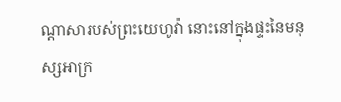ណ្ដាសារបស់ព្រះយេហូវ៉ា នោះនៅក្នុងផ្ទះនៃមនុស្សអាក្រ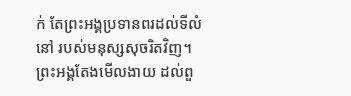ក់ តែព្រះអង្គប្រទានពរដល់ទីលំនៅ របស់មនុស្សសុចរិតវិញ។
ព្រះអង្គតែងមើលងាយ ដល់ពួ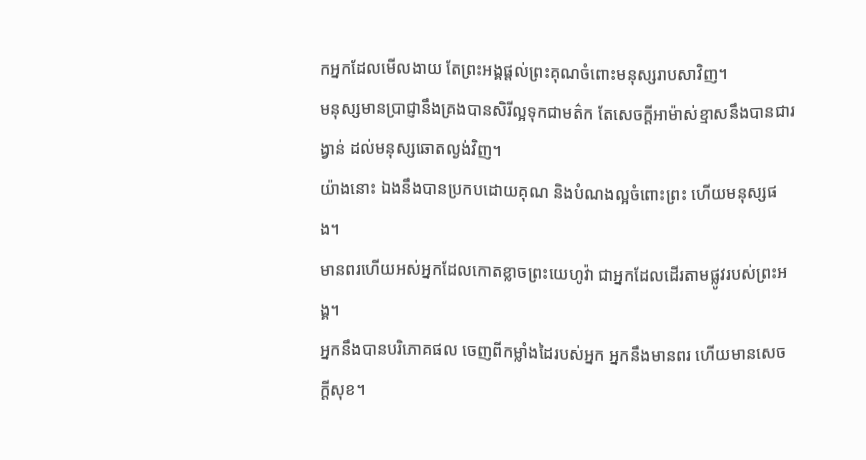កអ្នកដែលមើលងាយ តែព្រះអង្គផ្តល់ព្រះគុណចំពោះមនុស្សរាបសាវិញ។
មនុស្សមានប្រាជ្ញានឹងគ្រងបានសិរីល្អទុកជាមត៌ក តែសេចក្ដីអាម៉ាស់ខ្មាសនឹងបានជារង្វាន់ ដល់មនុស្សឆោតល្ងង់វិញ។
យ៉ាងនោះ ឯងនឹងបានប្រកបដោយគុណ និងបំណងល្អចំពោះព្រះ ហើយមនុស្សផង។
មានពរហើយអស់អ្នកដែលកោតខ្លាចព្រះយេហូវ៉ា ជាអ្នកដែលដើរតាមផ្លូវរបស់ព្រះអង្គ។
អ្នកនឹងបានបរិភោគផល ចេញពីកម្លាំងដៃរបស់អ្នក អ្នកនឹងមានពរ ហើយមានសេចក្ដីសុខ។